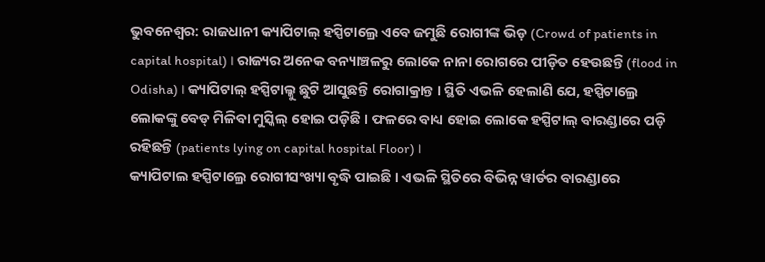ଭୁବନେଶ୍ବର: ରାଜଧାନୀ କ୍ୟାପିଟାଲ୍ ହସ୍ପିଟାଲ୍ରେ ଏବେ ଜମୁଛି ରୋଗୀଙ୍କ ଭିଡ଼ (Crowd of patients in capital hospital) । ରାଜ୍ୟର ଅନେକ ବନ୍ୟାଞ୍ଚଳରୁ ଲୋକେ ନାନା ରୋଗରେ ପୀଡ଼ିତ ହେଉଛନ୍ତି (flood in Odisha) । କ୍ୟାପିଟାଲ୍ ହସ୍ପିଟାଲ୍କୁ ଛୁଟି ଆସୁଛନ୍ତି ରୋଗାକ୍ରାନ୍ତ । ସ୍ଥିତି ଏଭଳି ହେଲାଣି ଯେ, ହସ୍ପିଟାଲ୍ରେ ଲୋକଙ୍କୁ ବେଡ୍ ମିଳିବା ମୁସ୍କିଲ୍ ହୋଇ ପଡ଼ିଛି । ଫଳରେ ବାଧ୍ୟ ହୋଇ ଲୋକେ ହସ୍ପିଟାଲ୍ ବାରଣ୍ଡାରେ ପଡ଼ି ରହିଛନ୍ତି (patients lying on capital hospital Floor) ।
କ୍ୟାପିଟାଲ ହସ୍ପିଟାଲ୍ରେ ରୋଗୀସଂଖ୍ୟା ବୃଦ୍ଧି ପାଇଛି । ଏଭଳି ସ୍ଥିତିରେ ବିଭିନ୍ନ ୱାର୍ଡର ବାରଣ୍ଡାରେ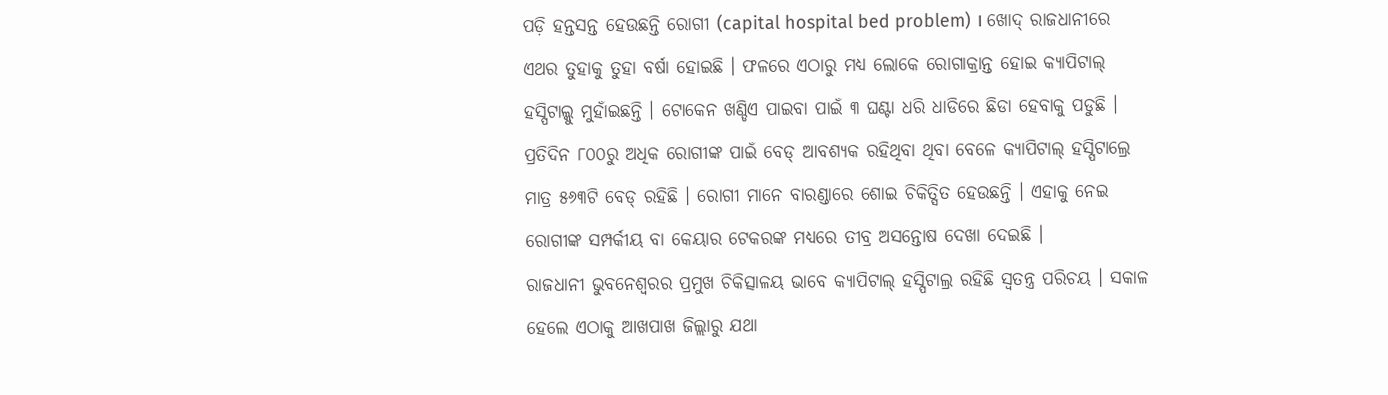ପଡ଼ି ହନ୍ତସନ୍ତ ହେଉଛନ୍ତି ରୋଗୀ (capital hospital bed problem) । ଖୋଦ୍ ରାଜଧାନୀରେ ଏଥର ତୁହାକୁ ତୁହା ବର୍ଷା ହୋଇଛି । ଫଳରେ ଏଠାରୁ ମଧ୍ୟ ଲୋକେ ରୋଗାକ୍ରାନ୍ତ ହୋଇ କ୍ୟାପିଟାଲ୍ ହସ୍ପିଟାଲ୍କୁ ମୁହାଁଇଛନ୍ତି । ଟୋକେନ ଖଣ୍ଡିଏ ପାଇବା ପାଇଁ ୩ ଘଣ୍ଟା ଧରି ଧାଡିରେ ଛିଡା ହେବାକୁ ପଡୁଛି ।
ପ୍ରତିଦିନ ୮୦୦ରୁ ଅଧିକ ରୋଗୀଙ୍କ ପାଇଁ ବେଡ୍ ଆବଶ୍ୟକ ରହିଥିବା ଥିବା ବେଳେ କ୍ୟାପିଟାଲ୍ ହସ୍ପିଟାଲ୍ରେ ମାତ୍ର ୫୬୩ଟି ବେଡ୍ ରହିଛି । ରୋଗୀ ମାନେ ବାରଣ୍ଡାରେ ଶୋଇ ଚିକିତ୍ସିତ ହେଉଛନ୍ତି । ଏହାକୁ ନେଇ ରୋଗୀଙ୍କ ସମ୍ପର୍କୀୟ ବା କେୟାର ଟେକରଙ୍କ ମଧ୍ୟରେ ତୀବ୍ର ଅସନ୍ତୋଷ ଦେଖା ଦେଇଛି ।
ରାଜଧାନୀ ଭୁବନେଶ୍ୱରର ପ୍ରମୁଖ ଚିକିତ୍ସାଳୟ ଭାବେ କ୍ୟାପିଟାଲ୍ ହସ୍ପିଟାଲ୍ର ରହିଛି ସ୍ଵତନ୍ତ୍ର ପରିଚୟ । ସକାଳ ହେଲେ ଏଠାକୁ ଆଖପାଖ ଜିଲ୍ଲାରୁ ଯଥା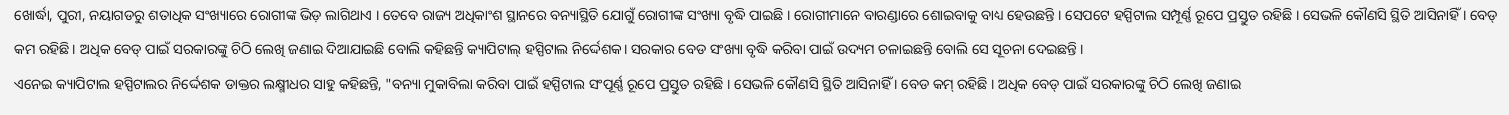ଖୋର୍ଦ୍ଧା, ପୁରୀ, ନୟାଗଡରୁ ଶତାଧିକ ସଂଖ୍ୟାରେ ରୋଗୀଙ୍କ ଭିଡ଼ ଲାଗିଥାଏ । ତେବେ ରାଜ୍ୟ ଅଧିକାଂଶ ସ୍ଥାନରେ ବନ୍ୟାସ୍ଥିତି ଯୋଗୁଁ ରୋଗୀଙ୍କ ସଂଖ୍ୟା ବୃଦ୍ଧି ପାଇଛି । ରୋଗୀମାନେ ବାରଣ୍ଡାରେ ଶୋଇବାକୁ ବାଧ୍ୟ ହେଉଛନ୍ତି । ସେପଟେ ହସ୍ପିଟାଲ ସମ୍ପୂର୍ଣ୍ଣ ରୂପେ ପ୍ରସ୍ତୁତ ରହିଛି । ସେଭଳି କୌଣସି ସ୍ଥିତି ଆସିନାହିଁ । ବେଡ୍ କମ ରହିଛି । ଅଧିକ ବେଡ୍ ପାଇଁ ସରକାରଙ୍କୁ ଚିଠି ଲେଖି ଜଣାଇ ଦିଆଯାଇଛି ବୋଲି କହିଛନ୍ତି କ୍ୟାପିଟାଲ୍ ହସ୍ପିଟାଲ ନିର୍ଦ୍ଦେଶକ। ସରକାର ବେଡ ସଂଖ୍ୟା ବୃଦ୍ଧି କରିବା ପାଇଁ ଉଦ୍ୟମ ଚଳାଇଛନ୍ତି ବୋଲି ସେ ସୂଚନା ଦେଇଛନ୍ତି ।
ଏନେଇ କ୍ୟାପିଟାଲ ହସ୍ପିଟାଲର ନିର୍ଦ୍ଦେଶକ ଡାକ୍ତର ଲକ୍ଷ୍ମୀଧର ସାହୁ କହିଛନ୍ତି, "ବନ୍ୟା ମୁକାବିଲା କରିବା ପାଇଁ ହସ୍ପିଟାଲ ସଂପୂର୍ଣ୍ଣ ରୂପେ ପ୍ରସ୍ତୁତ ରହିଛି । ସେଭଳି କୌଣସି ସ୍ଥିତି ଆସିନାହିଁ । ବେଡ କମ୍ ରହିଛି । ଅଧିକ ବେଡ୍ ପାଇଁ ସରକାରଙ୍କୁ ଚିଠି ଲେଖି ଜଣାଇ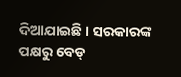ଦିଆଯାଇଛି । ସରକାରଙ୍କ ପକ୍ଷରୁ ବେଡ୍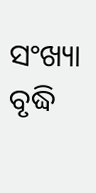ସଂଖ୍ୟା ବୃଦ୍ଧି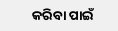କରିବା ପାଇଁ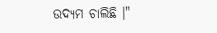ଉଦ୍ୟମ ଚାଲିଛି ।"